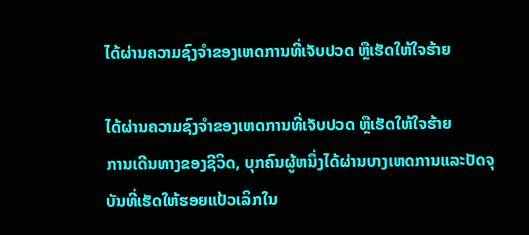ໄດ້ຜ່ານຄວາມຊົງຈໍາຂອງເຫດການທີ່ເຈັບປວດ ຫຼືເຮັດໃຫ້ໃຈຮ້າຍ

ໄດ້ຜ່ານຄວາມຊົງຈໍາຂອງເຫດການທີ່ເຈັບປວດ ຫຼືເຮັດໃຫ້ໃຈຮ້າຍ
ການເດີນທາງຂອງຊີວິດ, ບຸກຄົນຜູ້ຫນຶ່ງໄດ້ຜ່ານບາງເຫດການແລະປັດຈຸບັນທີ່ເຮັດໃຫ້ຮອຍແປ້ວເລິກໃນ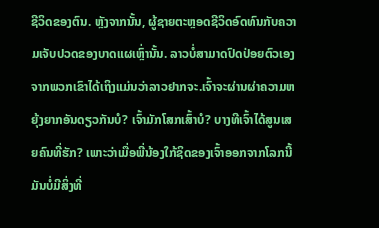ຊີວິດຂອງຕົນ. ຫຼັງຈາກນັ້ນ, ຜູ້ຊາຍຕະຫຼອດຊີວິດອົດທົນກັບຄວາມເຈັບປວດຂອງບາດແຜເຫຼົ່ານັ້ນ. ລາວບໍ່ສາມາດປົດປ່ອຍຕົວເອງຈາກພວກເຂົາໄດ້ເຖິງແມ່ນວ່າລາວຢາກຈະ.ເຈົ້າຈະຜ່ານຜ່າຄວາມຫຍຸ້ງຍາກອັນດຽວກັນບໍ? ເຈົ້າມັກໂສກເສົ້າບໍ? ບາງທີເຈົ້າໄດ້ສູນເສຍຄົນທີ່ຮັກ? ເພາະວ່າເມື່ອພີ່ນ້ອງໃກ້ຊິດຂອງເຈົ້າອອກຈາກໂລກນີ້ ມັນບໍ່ມີສິ່ງທີ່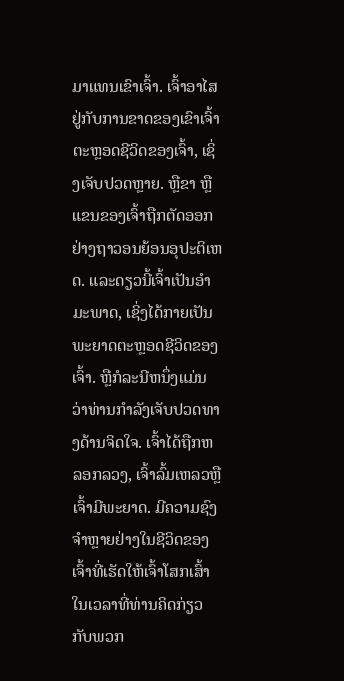ມາແທນເຂົາເຈົ້າ. ເຈົ້າອາໄສຢູ່ກັບການຂາດຂອງເຂົາເຈົ້າຕະຫຼອດຊີວິດຂອງເຈົ້າ, ເຊິ່ງເຈັບປວດຫຼາຍ. ຫຼືຂາ ຫຼືແຂນຂອງເຈົ້າຖືກຕັດອອກຢ່າງຖາວອນຍ້ອນອຸປະຕິເຫດ. ແລະດຽວນີ້ເຈົ້າເປັນອຳມະພາດ, ເຊິ່ງໄດ້ກາຍເປັນພະຍາດຕະຫຼອດຊີວິດຂອງເຈົ້າ. ຫຼືກໍລະນີຫນຶ່ງແມ່ນວ່າທ່ານກໍາລັງເຈັບປວດທາງດ້ານຈິດໃຈ. ເຈົ້າໄດ້ຖືກຫລອກລວງ, ເຈົ້າລົ້ມເຫລວຫຼືເຈົ້າມີພະຍາດ. ມີຄວາມຊົງຈໍາຫຼາຍຢ່າງໃນຊີວິດຂອງເຈົ້າທີ່ເຮັດໃຫ້ເຈົ້າໂສກເສົ້າໃນເວລາທີ່ທ່ານຄິດກ່ຽວກັບພວກ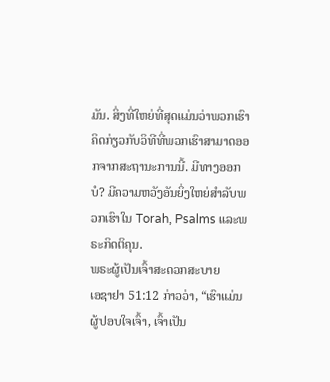ມັນ. ສິ່ງທີ່ໃຫຍ່ທີ່ສຸດແມ່ນວ່າພວກເຮົາຄິດກ່ຽວກັບວິທີທີ່ພວກເຮົາສາມາດອອກຈາກສະຖານະການນີ້. ມີທາງອອກບໍ? ມີຄວາມຫວັງອັນຍິ່ງໃຫຍ່ສໍາລັບພວກເຮົາໃນ Torah, Psalms ແລະພຣະກິດຕິຄຸນ.
ພຣະຜູ້ເປັນເຈົ້າສະດວກສະບາຍ
ເອຊາຢາ 51:12 ກ່າວວ່າ, “ເຮົາແມ່ນຜູ້ປອບໃຈເຈົ້າ, ເຈົ້າເປັນ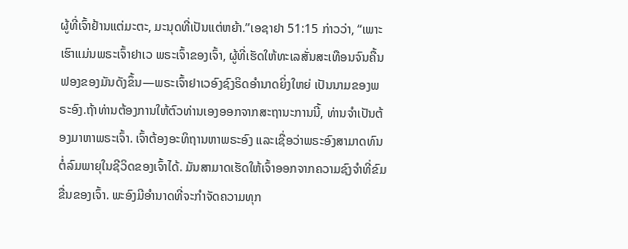ຜູ້ທີ່ເຈົ້າຢ້ານແຕ່ມະຕະ, ມະນຸດທີ່ເປັນແຕ່ຫຍ້າ.”ເອຊາຢາ 51:15 ກ່າວວ່າ, “ເພາະເຮົາແມ່ນພຣະເຈົ້າຢາເວ ພຣະເຈົ້າຂອງເຈົ້າ, ຜູ້ທີ່ເຮັດໃຫ້ທະເລສັ່ນສະເທືອນຈົນຄື້ນຟອງຂອງມັນດັງຂຶ້ນ—ພຣະເຈົ້າຢາເວອົງຊົງຣິດອຳນາດຍິ່ງໃຫຍ່ ເປັນນາມຂອງພຣະອົງ.ຖ້າທ່ານຕ້ອງການໃຫ້ຕົວທ່ານເອງອອກຈາກສະຖານະການນີ້, ທ່ານຈໍາເປັນຕ້ອງມາຫາພຣະເຈົ້າ. ເຈົ້າຕ້ອງອະທິຖານຫາພຣະອົງ ແລະເຊື່ອວ່າພຣະອົງສາມາດທົນຕໍ່ລົມພາຍຸໃນຊີວິດຂອງເຈົ້າໄດ້. ມັນສາມາດເຮັດໃຫ້ເຈົ້າອອກຈາກຄວາມຊົງຈໍາທີ່ຂົມຂື່ນຂອງເຈົ້າ. ພະອົງມີອຳນາດທີ່ຈະກຳຈັດຄວາມທຸກ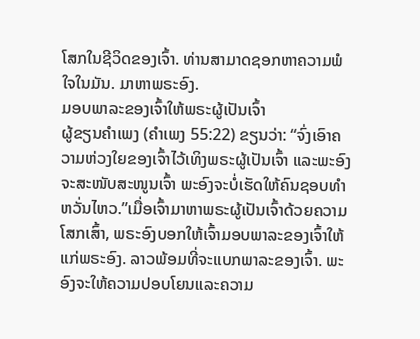ໂສກໃນຊີວິດຂອງເຈົ້າ. ທ່ານສາມາດຊອກຫາຄວາມພໍໃຈໃນມັນ. ມາຫາພຣະອົງ.
ມອບພາລະຂອງເຈົ້າໃຫ້ພຣະຜູ້ເປັນເຈົ້າ
ຜູ້ຂຽນຄຳເພງ (ຄຳເພງ 55:22) ຂຽນວ່າ: “ຈົ່ງເອົາຄວາມຫ່ວງໃຍຂອງເຈົ້າໄວ້ເທິງພຣະຜູ້ເປັນເຈົ້າ ແລະພະອົງຈະສະໜັບສະໜູນເຈົ້າ ພະອົງຈະບໍ່ເຮັດໃຫ້ຄົນຊອບທຳຫວັ່ນໄຫວ.”ເມື່ອເຈົ້າມາຫາພຣະຜູ້ເປັນເຈົ້າດ້ວຍຄວາມໂສກເສົ້າ, ພຣະອົງບອກໃຫ້ເຈົ້າມອບພາລະຂອງເຈົ້າໃຫ້ແກ່ພຣະອົງ. ລາວພ້ອມທີ່ຈະແບກພາລະຂອງເຈົ້າ. ພະອົງຈະໃຫ້ຄວາມປອບໂຍນແລະຄວາມ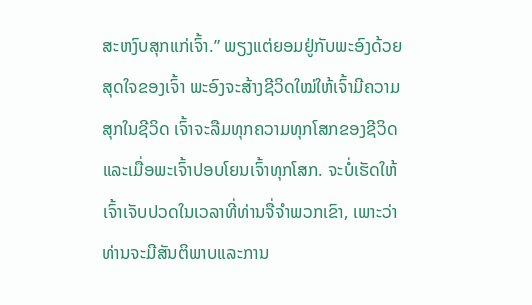ສະຫງົບສຸກແກ່ເຈົ້າ.” ພຽງແຕ່ຍອມຢູ່ກັບພະອົງດ້ວຍສຸດໃຈຂອງເຈົ້າ ພະອົງຈະສ້າງຊີວິດໃໝ່ໃຫ້ເຈົ້າມີຄວາມສຸກໃນຊີວິດ ເຈົ້າຈະລືມທຸກຄວາມທຸກໂສກຂອງຊີວິດ ແລະເມື່ອພະເຈົ້າປອບໂຍນເຈົ້າທຸກໂສກ. ຈະບໍ່ເຮັດໃຫ້ເຈົ້າເຈັບປວດໃນເວລາທີ່ທ່ານຈື່ຈໍາພວກເຂົາ, ເພາະວ່າທ່ານຈະມີສັນຕິພາບແລະການ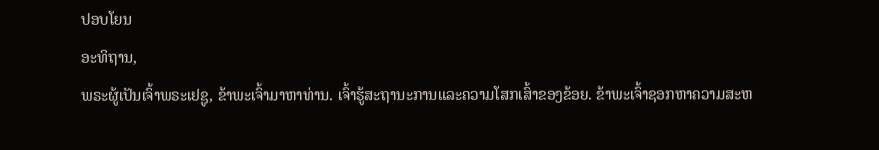ປອບໂຍນ
ອະທິຖານ,
ພຣະຜູ້ເປັນເຈົ້າພຣະເຢຊູ, ຂ້າພະເຈົ້າມາຫາທ່ານ. ເຈົ້າຮູ້ສະຖານະການແລະຄວາມໂສກເສົ້າຂອງຂ້ອຍ. ຂ້າພະເຈົ້າຊອກຫາຄວາມສະຫ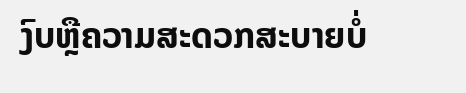ງົບຫຼືຄວາມສະດວກສະບາຍບໍ່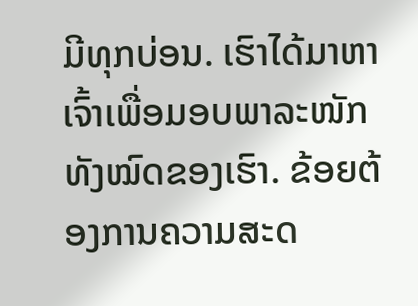ມີທຸກບ່ອນ. ເຮົາໄດ້ມາຫາເຈົ້າເພື່ອມອບພາລະໜັກທັງໝົດຂອງເຮົາ. ຂ້ອຍຕ້ອງການຄວາມສະດ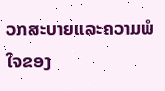ວກສະບາຍແລະຄວາມພໍໃຈຂອງ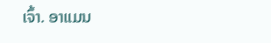ເຈົ້າ. ອາແມນ